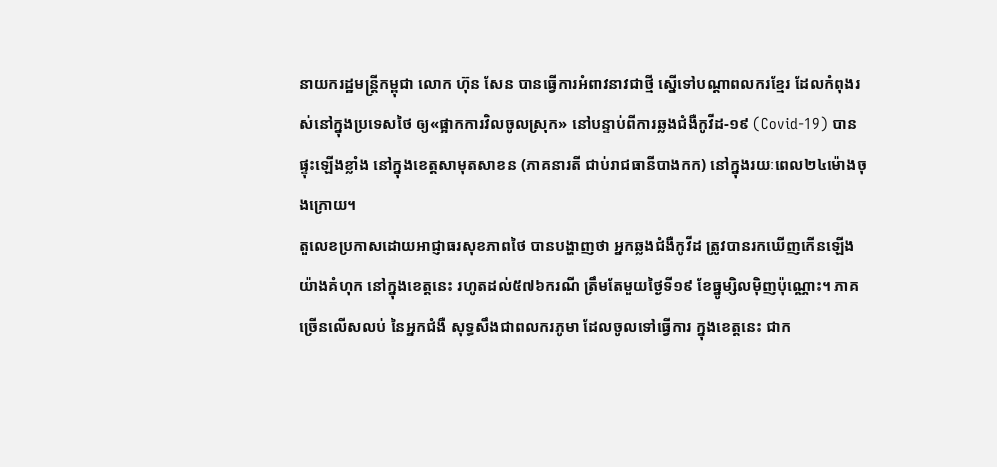នាយករដ្ឋមន្ត្រីកម្ពុជា លោក ហ៊ុន សែន បានធ្វើការអំពាវនាវជាថ្មី ស្នើទៅបណ្ដាពលករខ្មែរ ដែលកំពុងរស់នៅក្នុងប្រទេសថៃ ឲ្យ«ផ្អាកការវិលចូលស្រុក» នៅបន្ទាប់ពីការឆ្លងជំងឺកូវីដ-១៩ (Covid-19) បានផ្ទុះឡើងខ្លាំង នៅក្នុងខេត្តសាមុតសាខន (ភាគនារតី ជាប់រាជធានីបាងកក) នៅក្នុងរយៈពេល២៤ម៉ោងចុងក្រោយ។
តួលេខប្រកាសដោយអាជ្ញាធរសុខភាពថៃ បានបង្ហាញថា អ្នកឆ្លងជំងឺកូវីដ ត្រូវបានរកឃើញកើនឡើង យ៉ាងគំហុក នៅក្នុងខេត្តនេះ រហូតដល់៥៧៦ករណី ត្រឹមតែមួយថ្ងៃទី១៩ ខែធ្នូម្សិលម៉ិញប៉ុណ្ណោះ។ ភាគច្រើនលើសលប់ នៃអ្នកជំងឺ សុទ្ធសឹងជាពលករភូមា ដែលចូលទៅធ្វើការ ក្នុងខេត្តនេះ ជាក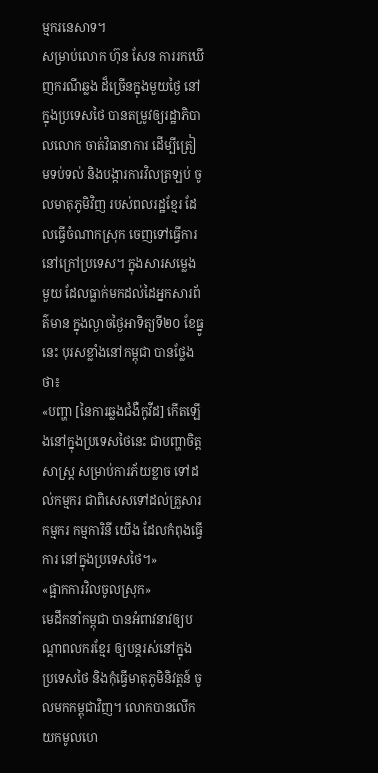ម្មករនេសាទ។
សម្រាប់លោក ហ៊ុន សែន ការរកឃើញករណីឆ្លង ដ៏ច្រើនក្នុងមួយថ្ងៃ នៅក្នុងប្រទេសថៃ បានតម្រូវឲ្យរដ្ឋាភិបាលលោក ចាត់វិធានាការ ដើម្បីត្រៀមទប់ទល់ និងបង្ការការវិលត្រឡប់ ចូលមាតុភូមិវិញ របស់ពលរដ្ឋខ្មែរ ដែលធ្វើចំណាកស្រុក ចេញទៅធ្វើការនៅក្រៅប្រទេស។ ក្នុងសារសម្លេងមួយ ដែលធ្លាក់មកដល់ដៃអ្នកសារព័ត៌មាន ក្នុងល្ងាចថ្ងៃអាទិត្យទី២០ ខែធ្នូនេះ បុរសខ្លាំងនៅកម្ពុជា បានថ្លែងថា៖
«បញ្ហា [នៃការឆ្លងជំងឺកូវីដ] កើតឡើងនៅក្នុងប្រទេសថៃនេះ ជាបញ្ហាចិត្តសាស្ត្រ សម្រាប់ការភ័យខ្លាច ទៅដល់កម្មករ ជាពិសេសទៅដល់គ្រួសារកម្មករ កម្មការិនី យើង ដែលកំពុងធ្វើការ នៅក្នុងប្រទេសថៃ។»
«ផ្អាកការវិលចូលស្រុក»
មេដឹកនាំកម្ពុជា បានអំពាវនាវឲ្យបណ្ដាពលករខ្មែរ ឲ្យបន្តរស់នៅក្នុងប្រទេសថៃ និងកុំធ្វើមាតុភូមិនិវត្តន៍ ចូលមកកម្ពុជាវិញ។ លោកបានលើកយកមូលហេ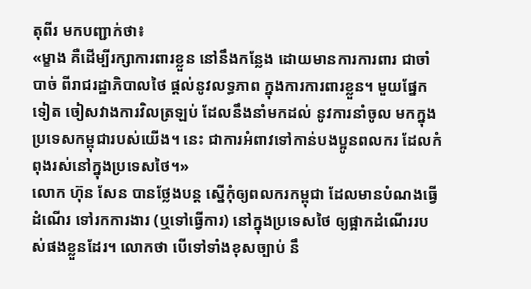តុពីរ មកបញ្ជាក់ថា៖
«ម្ខាង គឺដើម្បីរក្សាការពារខ្លួន នៅនឹងកន្លែង ដោយមានការការពារ ជាចាំបាច់ ពីរាជរដ្ឋាភិបាលថៃ ផ្ដល់នូវលទ្ធភាព ក្នុងការការពារខ្លួន។ មួយផ្នែកទៀត ចៀសវាងការវិលត្រឡប់ ដែលនឹងនាំមកដល់ នូវការនាំចូល មកក្នុងប្រទេសកម្ពុជារបស់យើង។ នេះ ជាការអំពាវទៅកាន់បងប្អូនពលករ ដែលកំពុងរស់នៅក្នុងប្រទេសថៃ។»
លោក ហ៊ុន សែន បានថ្លែងបន្ត ស្នើកុំឲ្យពលករកម្ពុជា ដែលមានបំណងធ្វើដំណើរ ទៅរកការងារ (ឬទៅធ្វើការ) នៅក្នុងប្រទេសថៃ ឲ្យផ្អាកដំណើររបស់ផងខ្លួនដែរ។ លោកថា បើទៅទាំងខុសច្បាប់ នឹ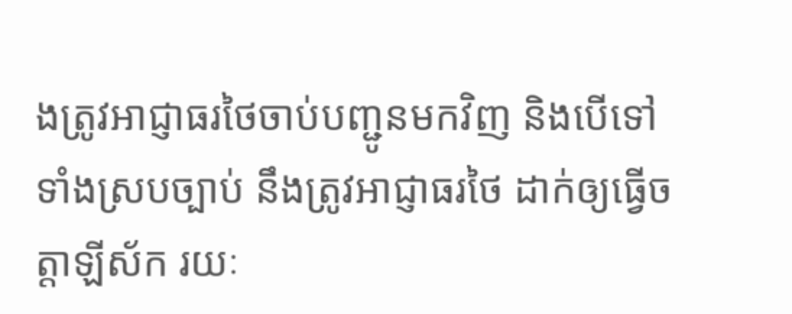ងត្រូវអាជ្ញាធរថៃចាប់បញ្ជូនមកវិញ និងបើទៅទាំងស្របច្បាប់ នឹងត្រូវអាជ្ញាធរថៃ ដាក់ឲ្យធ្វើចត្តាឡីស័ក រយៈ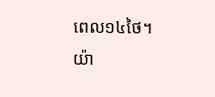ពេល១៤ថៃ។
យ៉ា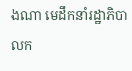ងណា មេដឹកនាំរដ្ឋាភិបាលក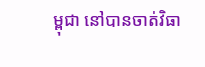ម្ពុជា នៅបានចាត់វិធា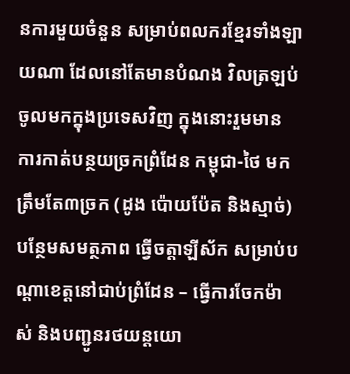នការមួយចំនួន សម្រាប់ពលករខ្មែរទាំងឡាយណា ដែលនៅតែមានបំណង វិលត្រឡប់ចូលមកក្នុងប្រទេសវិញ ក្នុងនោះរួមមាន ការកាត់បន្ថយច្រកព្រំដែន កម្ពុជា-ថៃ មកត្រឹមតែ៣ច្រក (ដូង ប៉ោយប៉ែត និងស្មាច់) បន្ថែមសមត្ថភាព ធ្វើចត្តាឡីស័ក សម្រាប់បណ្ដាខេត្តនៅជាប់ព្រំដែន – ធ្វើការចែកម៉ាស់ និងបញ្ជូនរថយន្ដយោ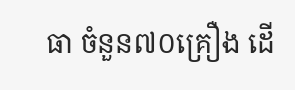ធា ចំនួន៧០គ្រឿង ដើ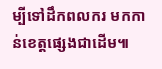ម្បីទៅដឹកពលករ មកកាន់ខេត្តផ្សេងជាដើម៕